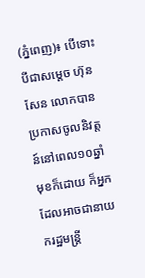(ភ្នំពេញ)៖ បើទោះបីជាសម្តេច ហ៊ុន សែន លោកបានប្រកាសចូលនិវត្តន៍នៅពេល១០ឆ្នាំមុខក៏ដោយ ក៏អ្នកដែលអាចជានាយករដ្ឋមន្ត្រី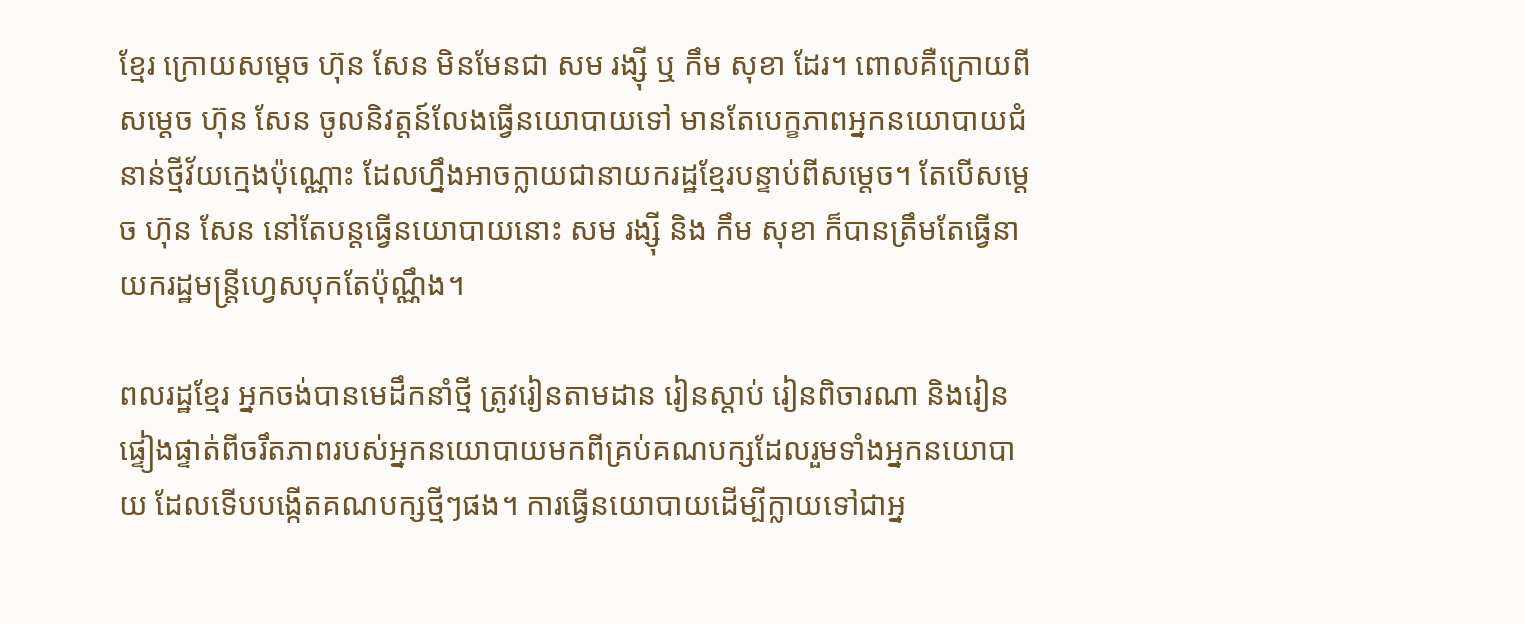ខ្មែរ ក្រោយសម្តេច ហ៊ុន សែន មិនមែនជា សម រង្ស៊ី ឬ កឹម សុខា ដែរ។ ពោលគឺក្រោយពីសម្តេច ហ៊ុន សែន ចូលនិវត្តន៍លែងធ្វើនយោបាយទៅ មានតែបេក្ខភាពអ្នកនយោបាយជំនាន់ថ្មីវ័យក្មេងប៉ុណ្ណោះ ដែលហ្នឹងអាចក្លាយជានាយករដ្ឋខ្មែរបន្ទាប់ពីសម្តេច។ តែបើសម្តេច ហ៊ុន សែន នៅតែបន្តធ្វើនយោបាយនោះ សម រង្ស៊ី និង កឹម សុខា ក៏បានត្រឹមតែធ្វើនាយករដ្ឋមន្ត្រីហ្វេសបុកតែប៉ុណ្ណឹង។

ពលរដ្ឋខ្មែរ អ្នកចង់បានមេដឹកនាំថ្មី ត្រូវរៀនតាមដាន រៀនស្តាប់ រៀនពិចារណា និងរៀនផ្ទៀងផ្ទាត់ពីចរឹតភាពរបស់អ្នកនយោបាយមកពីគ្រប់គណបក្សដែលរួមទាំងអ្នកនយោបាយ ដែលទើបបង្កើតគណបក្សថ្មីៗផង។ ការធ្វើនយោបាយដើម្បីក្លាយទៅជាអ្ន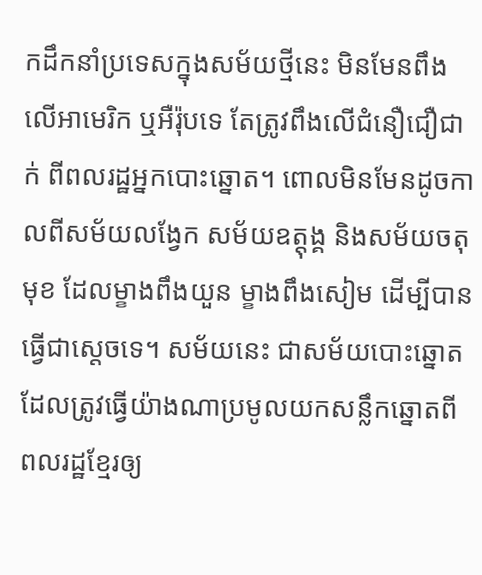កដឹកនាំប្រទេសក្នុងសម័យថ្មីនេះ មិនមែនពឹងលើអាមេរិក ឬអឺរ៉ុបទេ តែត្រូវពឹងលើជំនឿជឿជាក់ ពីពលរដ្ឋអ្នកបោះឆ្នោត។ ពោលមិនមែនដូចកាលពីសម័យលង្វែក សម័យឧត្តុង្គ និងសម័យចតុមុខ ដែលម្ខាងពឹងយួន ម្ខាងពឹងសៀម ដើម្បីបានធ្វើជាស្តេចទេ។ សម័យនេះ ជាសម័យបោះឆ្នោត ដែលត្រូវធ្វើយ៉ាងណាប្រមូលយកសន្លឹកឆ្នោតពីពលរដ្ឋខ្មែរឲ្យ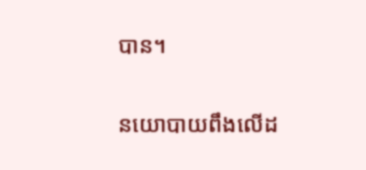បាន។

នយោបាយពឹងលើដ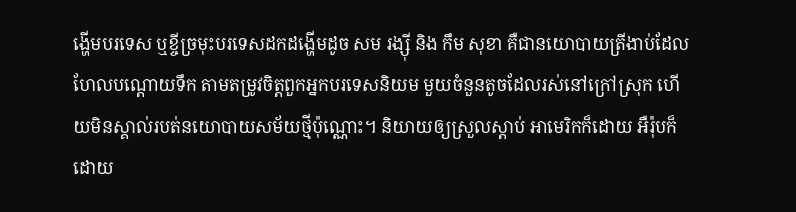ង្ហើមបរទេស ឬខ្ចីច្រមុះបរទេសដកដង្ហើមដូច សម រង្ស៊ី និង កឹម សុខា គឺជានយោបាយត្រីងាប់ដែលហែលបណ្តោយទឹក តាមតម្រូវចិត្តពួកអ្នកបរទេសនិយម មួយចំនួនតូចដែលរស់នៅក្រៅស្រុក ហើយមិនស្គាល់របត់នយោបាយសម័យថ្មីប៉ុណ្ណោះ។ និយាយឲ្យស្រួលស្តាប់ អាមេរិកក៏ដោយ អឺរ៉ុបក៏ដោយ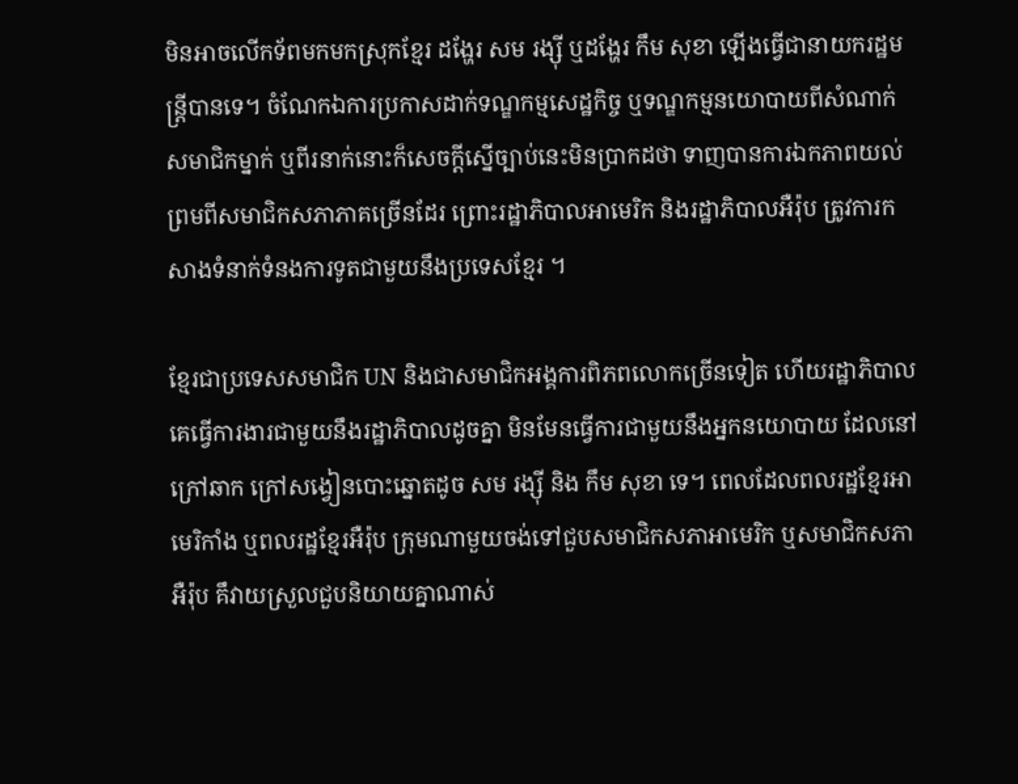មិនអាចលើកទ័ពមកមកស្រុកខ្មែរ ដង្ហែរ សម រង្ស៊ី ឬដង្ហែរ កឹម សុខា ឡើងធ្វើជានាយករដ្ឋមន្ត្រីបានទេ។ ចំណែកឯការប្រកាសដាក់ទណ្ឌកម្មសេដ្ឋកិច្ច ឬទណ្ឌកម្មនយោបាយពីសំណាក់សមាជិកម្នាក់ ឬពីរនាក់នោះក៏សេចក្តីស្នើច្បាប់នេះមិនប្រាកដថា ទាញបានការឯកភាពយល់ព្រមពីសមាជិកសភាភាគច្រើនដែរ ព្រោះរដ្ឋាភិបាលអាមេរិក និងរដ្ឋាភិបាលអឺរ៉ុប ត្រូវការកសាងទំនាក់ទំនងការទូតជាមួយនឹងប្រទេសខ្មែរ ។

ខ្មែរជាប្រទេសសមាជិក UN និងជាសមាជិកអង្គការពិភពលោកច្រើនទៀត ហើយរដ្ឋាភិបាលគេធ្វើការងារជាមួយនឹងរដ្ឋាភិបាលដូចគ្នា មិនមែនធ្វើការជាមួយនឹងអ្នកនយោបាយ ដែលនៅក្រៅឆាក ក្រៅសង្វៀនបោះឆ្នោតដូច សម រង្ស៊ី និង កឹម សុខា ទេ។ ពេលដែលពលរដ្ឋខ្មែរអាមេរិកាំង ឬពលរដ្ឋខ្មែរអឺរ៉ុប ក្រុមណាមួយចង់ទៅជួបសមាជិកសភាអាមេរិក ឬសមាជិកសភាអឺរ៉ុប គឹវាយស្រួលជួបនិយាយគ្នាណាស់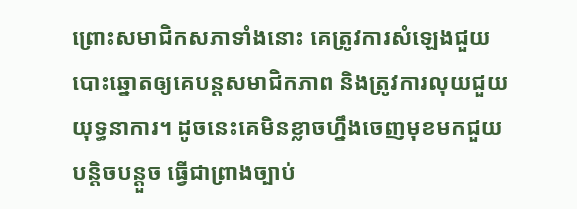ព្រោះសមាជិកសភាទាំងនោះ គេត្រូវការសំឡេងជួយបោះឆ្នោតឲ្យគេបន្តសមាជិកភាព និងត្រូវការលុយជួយយុទ្ធនាការ។ ដូចនេះគេមិនខ្លាចហ្នឹងចេញមុខមកជួយបន្តិចបន្តួច ធ្វើជាព្រាងច្បាប់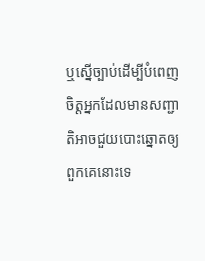ឬស្នើច្បាប់ដើម្បីបំពេញចិត្តអ្នកដែលមានសញ្ជាតិអាចជួយបោះឆ្នោតឲ្យពួកគេនោះទេ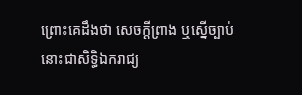ព្រោះគេដឹងថា សេចក្តីព្រាង ឬស្នើច្បាប់នោះជាសិទ្ធិឯករាជ្យ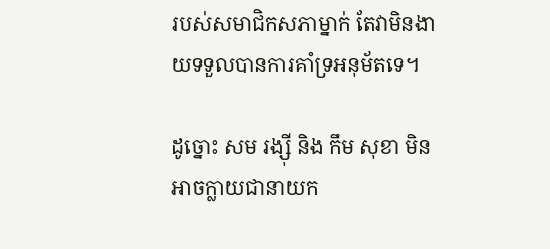របស់សមាជិកសភាម្នាក់ តែវាមិនងាយទទួលបានការគាំទ្រអនុម័តទេ។

ដូច្នោះ សម រង្ស៊ី និង កឹម សុខា មិនអាចក្លាយជានាយក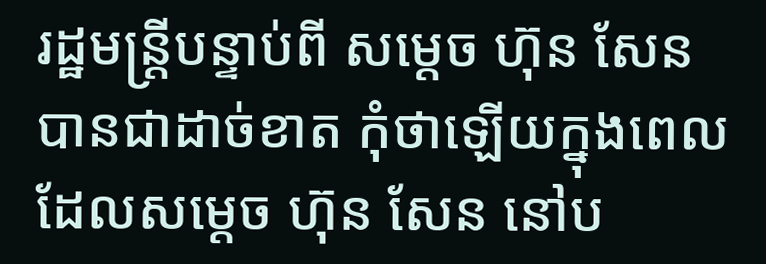រដ្ឋមន្ត្រីបន្ទាប់ពី សម្តេច ហ៊ុន សែន បានជាដាច់ខាត កុំថាឡើយក្នុងពេលដែលសម្តេច ហ៊ុន សែន នៅប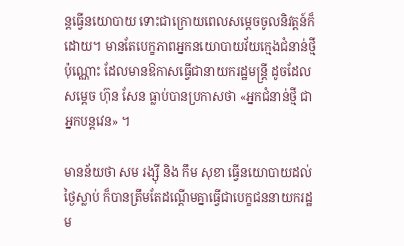ន្តធ្វើនយោបាយ ទោះជាក្រោយពេលសម្តេចចូលនិវត្តន៍ក៏ដោយ។ មានតែបេក្ខភាពអ្នកនយោបាយវ័យក្មេងជំនាន់ថ្មីប៉ុណ្ណោះ ដែលមានឱកាសធ្វើជានាយករដ្ឋមន្ត្រី ដូចដែលសម្តេច ហ៊ុន សែន ធ្លាប់បានប្រកាសថា «អ្នកជំនាន់ថ្មី ជាអ្នកបន្តវេន» ។

មានន័យថា សម រង្ស៊ី និង កឹម សុខា ធ្វើនយោបាយដល់ថ្ងៃស្លាប់ ក៏បានត្រឹមតែដណ្តើមគ្នាធ្វើជាបេក្ខជននាយករដ្ឋម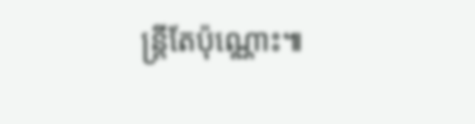ន្ត្រីតែប៉ុណ្ណោះ៕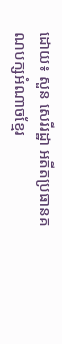ដោយ៖ សួន សេរីរដ្ឋា អតីតប្រធានគណបក្សអំណាចខ្មែរ